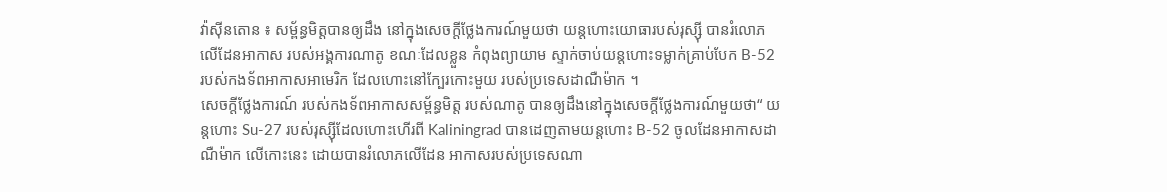វ៉ាស៊ីនតោន ៖ សម្ព័ន្ធមិត្តបានឲ្យដឹង នៅក្នុងសេចក្តីថ្លែងការណ៍មួយថា យន្តហោះយោធារបស់រុស្ស៊ី បានរំលោភលើដែនអាកាស របស់អង្គការណាតូ ខណៈដែលខ្លួន កំពុងព្យាយាម ស្ទាក់ចាប់យន្តហោះទម្លាក់គ្រាប់បែក B-52 របស់កងទ័ពអាកាសអាមេរិក ដែលហោះនៅក្បែរកោះមួយ របស់ប្រទេសដាណឺម៉ាក ។
សេចក្តីថ្លែងការណ៍ របស់កងទ័ពអាកាសសម្ព័ន្ធមិត្ត របស់ណាតូ បានឲ្យដឹងនៅក្នុងសេចក្តីថ្លែងការណ៍មួយថា“ យន្តហោះ Su-27 របស់រុស្ស៊ីដែលហោះហើរពី Kaliningrad បានដេញតាមយន្ដហោះ B-52 ចូលដែនអាកាសដាណឺម៉ាក លើកោះនេះ ដោយបានរំលោភលើដែន អាកាសរបស់ប្រទេសណា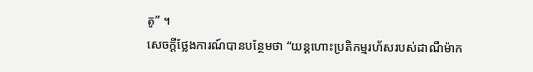តូ” ។
សេចក្តីថ្លែងការណ៍បានបន្ថែមថា “យន្ដហោះប្រតិកម្មរហ័សរបស់ដាណឺម៉ាក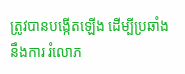ត្រូវបានបង្កើតឡើង ដើម្បីប្រឆាំងនឹងការ រំលោភ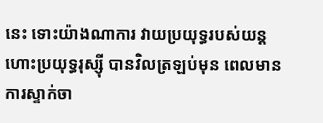នេះ ទោះយ៉ាងណាការ វាយប្រយុទ្ធរបស់យន្ដហោះប្រយុទ្ធរុស្ស៊ី បានវិលត្រឡប់មុន ពេលមានការស្ទាក់ចា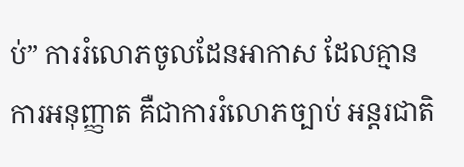ប់” ការរំលោភចូលដែនអាកាស ដែលគ្មានការអនុញ្ញាត គឺជាការរំលោភច្បាប់ អន្តរជាតិ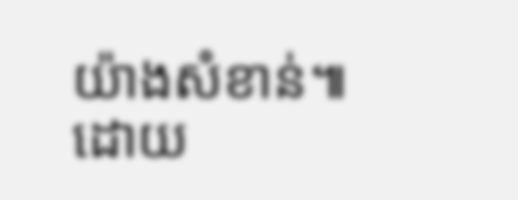យ៉ាងសំខាន់៕
ដោយ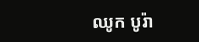ឈូក បូរ៉ា